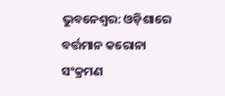ଭୁବନେଶ୍ୱର: ଓଡ଼ିଶାରେ ବର୍ତ୍ତମାନ କରୋନା ସଂକ୍ରମଣ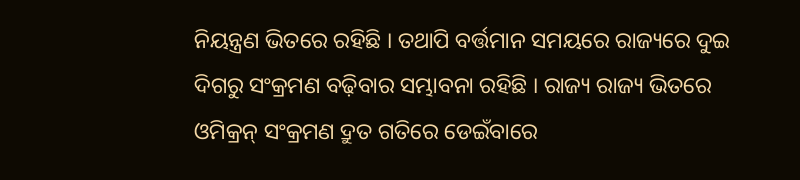ନିୟନ୍ତ୍ରଣ ଭିତରେ ରହିଛି । ତଥାପି ବର୍ତ୍ତମାନ ସମୟରେ ରାଜ୍ୟରେ ଦୁଇ ଦିଗରୁ ସଂକ୍ରମଣ ବଢ଼ିବାର ସମ୍ଭାବନା ରହିଛି । ରାଜ୍ୟ ରାଜ୍ୟ ଭିତରେ ଓମିକ୍ରନ୍ ସଂକ୍ରମଣ ଦ୍ରୁତ ଗତିରେ ଡେଇଁବାରେ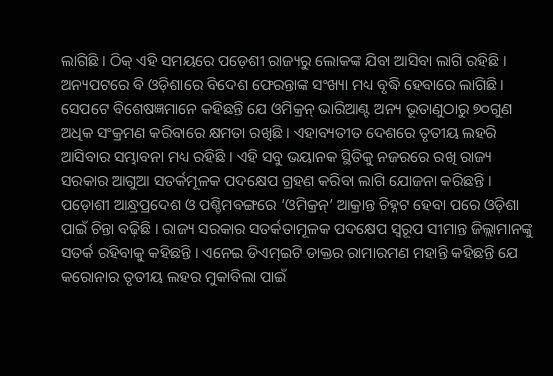ଲାଗିଛି । ଠିକ୍ ଏହି ସମୟରେ ପଡ଼େଶୀ ରାଜ୍ୟରୁ ଲୋକଙ୍କ ଯିବା ଆସିବା ଲାଗି ରହିଛି । ଅନ୍ୟପଟରେ ବି ଓଡ଼ିଶାରେ ବିଦେଶ ଫେରନ୍ତାଙ୍କ ସଂଖ୍ୟା ମଧ୍ୟ ବୃଦ୍ଧି ହେବାରେ ଲାଗିଛି । ସେପଟେ ବିଶେଷଜ୍ଞମାନେ କହିଛନ୍ତି ଯେ ଓମିକ୍ରନ୍ ଭାରିଆଣ୍ଟ ଅନ୍ୟ ଭୂତାଣୁଠାରୁ ୭୦ଗୁଣ ଅଧିକ ସଂକ୍ରମଣ କରିବାରେ କ୍ଷମତା ରଖିଛି । ଏହାବ୍ୟତୀତ ଦେଶରେ ତୃତୀୟ ଲହରି ଆସିବାର ସମ୍ଭାବନା ମଧ୍ୟ ରହିଛି । ଏହି ସବୁ ଭୟାନକ ସ୍ଥିତିକୁ ନଜରରେ ରଖି ରାଜ୍ୟ ସରକାର ଆଗୁଆ ସତର୍କମୂଳକ ପଦକ୍ଷେପ ଗ୍ରହଣ କରିବା ଲାଗି ଯୋଜନା କରିଛନ୍ତି ।
ପଡ଼ୋଶୀ ଆନ୍ଧ୍ରପ୍ରଦେଶ ଓ ପଶ୍ଚିମବଙ୍ଗରେ ‘ଓମିକ୍ରନ୍’ ଆକ୍ରାନ୍ତ ଚିହ୍ନଟ ହେବା ପରେ ଓଡ଼ିଶା ପାଇଁ ଚିନ୍ତା ବଢ଼ିଛି । ରାଜ୍ୟ ସରକାର ସତର୍କତାମୂଳକ ପଦକ୍ଷେପ ସ୍ୱରୂପ ସୀମାନ୍ତ ଜିଲ୍ଲାମାନଙ୍କୁ ସତର୍କ ରହିବାକୁ କହିଛନ୍ତି । ଏନେଇ ଡିଏମ୍ଇଟି ଡାକ୍ତର ରାମାରମଣ ମହାନ୍ତି କହିଛନ୍ତି ଯେ କରୋନାର ତୃତୀୟ ଲହର ମୁକାବିଲା ପାଇଁ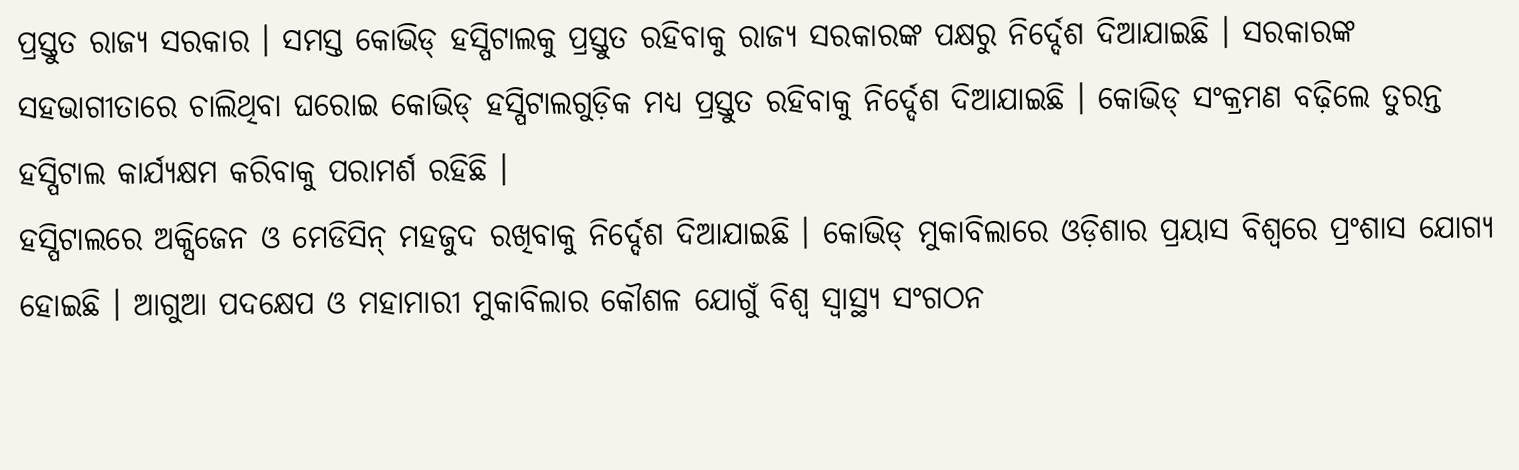ପ୍ରସ୍ତୁତ ରାଜ୍ୟ ସରକାର । ସମସ୍ତ କୋଭିଡ୍ ହସ୍ପିଟାଲକୁ ପ୍ରସ୍ତୁତ ରହିବାକୁ ରାଜ୍ୟ ସରକାରଙ୍କ ପକ୍ଷରୁ ନିର୍ଦ୍ଦେଶ ଦିଆଯାଇଛି । ସରକାରଙ୍କ ସହଭାଗୀତାରେ ଚାଲିଥିବା ଘରୋଇ କୋଭିଡ୍ ହସ୍ପିଟାଲଗୁଡ଼ିକ ମଧ୍ୟ ପ୍ରସ୍ତୁତ ରହିବାକୁ ନିର୍ଦ୍ଦେଶ ଦିଆଯାଇଛି । କୋଭିଡ୍ ସଂକ୍ରମଣ ବଢ଼ିଲେ ତୁରନ୍ତ ହସ୍ପିଟାଲ କାର୍ଯ୍ୟକ୍ଷମ କରିବାକୁ ପରାମର୍ଶ ରହିଛି ।
ହସ୍ପିଟାଲରେ ଅକ୍ସିଜେନ ଓ ମେଡିସିନ୍ ମହଜୁଦ ରଖିବାକୁ ନିର୍ଦ୍ଦେଶ ଦିଆଯାଇଛି । କୋଭିଡ୍ ମୁକାବିଲାରେ ଓଡ଼ିଶାର ପ୍ରୟାସ ବିଶ୍ୱରେ ପ୍ରଂଶାସ ଯୋଗ୍ୟ ହୋଇଛି । ଆଗୁଆ ପଦକ୍ଷେପ ଓ ମହାମାରୀ ମୁକାବିଲାର କୌଶଳ ଯୋଗୁଁ ବିଶ୍ୱ ସ୍ୱାସ୍ଥ୍ୟ ସଂଗଠନ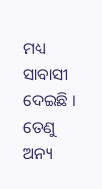ମଧ୍ୟ ସାବାସୀ ଦେଇଛି । ତେଣୁ ଅନ୍ୟ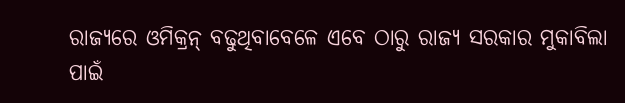ରାଜ୍ୟରେ ଓମିକ୍ରନ୍ ବଢୁଥିବାବେଳେ ଏବେ ଠାରୁ ରାଜ୍ୟ ସରକାର ମୁକାବିଲା ପାଇଁ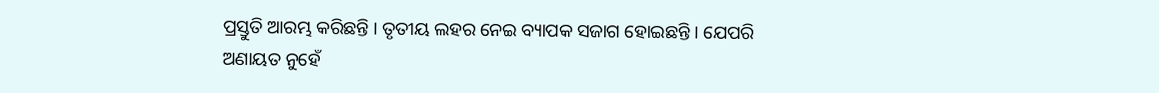ପ୍ରସ୍ତୁତି ଆରମ୍ଭ କରିଛନ୍ତି । ତୃତୀୟ ଲହର ନେଇ ବ୍ୟାପକ ସଜାଗ ହୋଇଛନ୍ତି । ଯେପରି ଅଣାୟତ ନୁହେଁ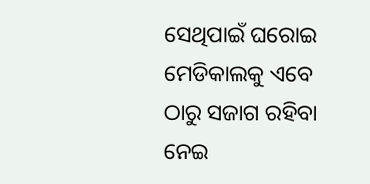ସେଥିପାଇଁ ଘରୋଇ ମେଡିକାଲକୁ ଏବେ ଠାରୁ ସଜାଗ ରହିବା ନେଇ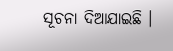ସୂଚନା ଦିଆଯାଇଛି ।